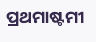ପ୍ରଥମାଷ୍ଟମୀ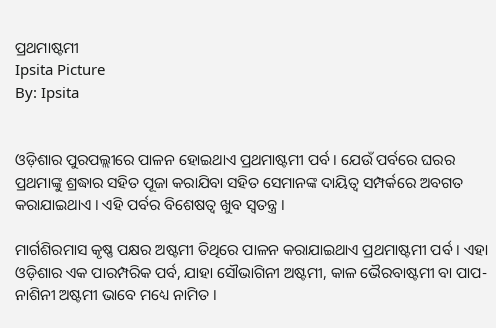ପ୍ରଥମାଷ୍ଟମୀ
Ipsita Picture
By: Ipsita


ଓଡ଼ିଶାର ପୁରପଲ୍ଲୀରେ ପାଳନ ହୋଇଥାଏ ପ୍ରଥମାଷ୍ଟମୀ ପର୍ବ । ଯେଉଁ ପର୍ବରେ ଘରର ପ୍ରଥମାଙ୍କୁ ଶ୍ରଦ୍ଧାର ସହିତ ପୂଜା କରାଯିବା ସହିତ ସେମାନଙ୍କ ଦାୟିତ୍ୱ ସମ୍ପର୍କରେ ଅବଗତ କରାଯାଇଥାଏ । ଏହି ପର୍ବର ବିଶେଷତ୍ୱ ଖୁବ ସ୍ୱତନ୍ତ୍ର ।

ମାର୍ଗଶିରମାସ କୃଷ୍ଣ ପକ୍ଷର ଅଷ୍ଟମୀ ତିଥିରେ ପାଳନ କରାଯାଇଥାଏ ପ୍ରଥମାଷ୍ଟମୀ ପର୍ବ । ଏହା ଓଡ଼ିଶାର ଏକ ପାରମ୍ପରିକ ପର୍ବ, ଯାହା ସୌଭାଗିନୀ ଅଷ୍ଟମୀ, କାଳ ଭୈରବାଷ୍ଟମୀ ବା ପାପ-ନାଶିନୀ ଅଷ୍ଟମୀ ଭାବେ ମଧ୍ୟେ ନାମିତ ।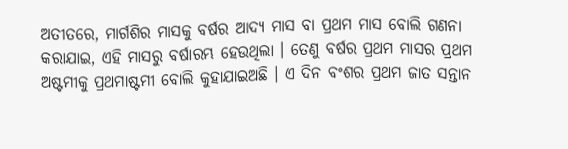ଅତୀତରେ, ମାର୍ଗଶିର ମାସକୁ ବର୍ଷର ଆଦ୍ୟ ମାସ ବା ପ୍ରଥମ ମାସ ବୋଲି ଗଣନା କରାଯାଇ, ଏହି ମାସରୁ ବର୍ଷାରମ୍ଭ ହେଉଥିଲା । ତେଣୁ ବର୍ଷର ପ୍ରଥମ ମାସର ପ୍ରଥମ ଅଷ୍ଟମୀକୁ ପ୍ରଥମାଷ୍ଟମୀ ବୋଲି କୁହାଯାଇଅଛି । ଏ ଦିନ ବଂଶର ପ୍ରଥମ ଜାତ ସନ୍ତାନ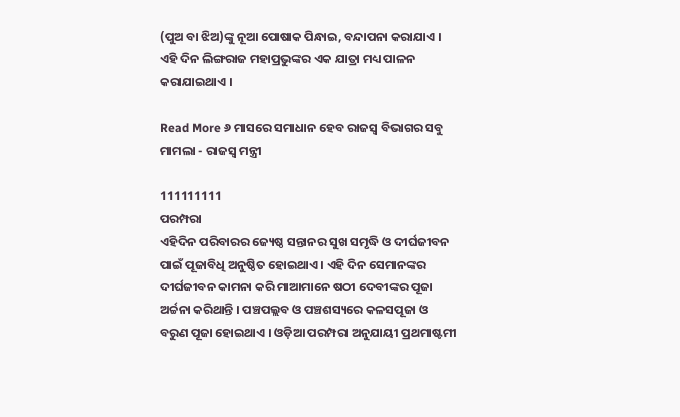(ପୁଅ ବା ଝିଅ)ଙ୍କୁ ନୂଆ ପୋଷାକ ପିନ୍ଧାଇ, ବନ୍ଦାପନା କରାଯାଏ । ଏହି ଦିନ ଲିଙ୍ଗରାଜ ମହାପ୍ରଭୁଙ୍କର ଏକ ଯାତ୍ରା ମଧ୍ୟ ପାଳନ କରାଯାଇଥାଏ ।

Read More ୬ ମାସରେ ସମାଧାନ ହେବ ରାଜସ୍ଵ ବିଭାଗର ସବୁ ମାମଲା - ରାଜସ୍ବ ମନ୍ତ୍ରୀ

111111111
ପରମ୍ପରା
ଏହିଦିନ ପରିବାରର ଜ୍ୟେଷ୍ଠ ସନ୍ତାନର ସୁଖ ସମୃଦ୍ଧି ଓ ଦୀର୍ଘଜୀବନ ପାଇଁ ପୂଜାବିଧି ଅନୁଷ୍ଠିତ ହୋଇଥାଏ । ଏହି ଦିନ ସେମାନଙ୍କର ଦୀର୍ଘଜୀବନ କାମନା କରି ମାଆମାନେ ଷଠୀ ଦେବୀଙ୍କର ପୂଜା ଅର୍ଚ୍ଚନା କରିଥାନ୍ତି । ପଞ୍ଚପଲ୍ଲବ ଓ ପଞ୍ଚଶସ୍ୟରେ କଳସପୂଜା ଓ ବରୁଣ ପୂଜା ହୋଇଥାଏ । ଓଡ଼ିଆ ପରମ୍ପରା ଅନୁଯାୟୀ ପ୍ରଥମାଷ୍ଟମୀ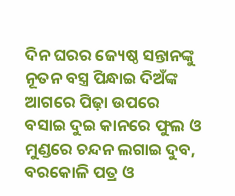ଦିନ ଘରର ଜ୍ୟେଷ୍ଠ ସନ୍ତାନଙ୍କୁ ନୂତନ ବସ୍ତ୍ର ପିନ୍ଧାଇ ଦିଅଁଙ୍କ ଆଗରେ ପିଢ଼ା ଉପରେ ବସାଇ ଦୁଇ କାନରେ ଫୁଲ ଓ ମୁଣ୍ଡରେ ଚନ୍ଦନ ଲଗାଇ ଦୁବ, ବରକୋଳି ପତ୍ର ଓ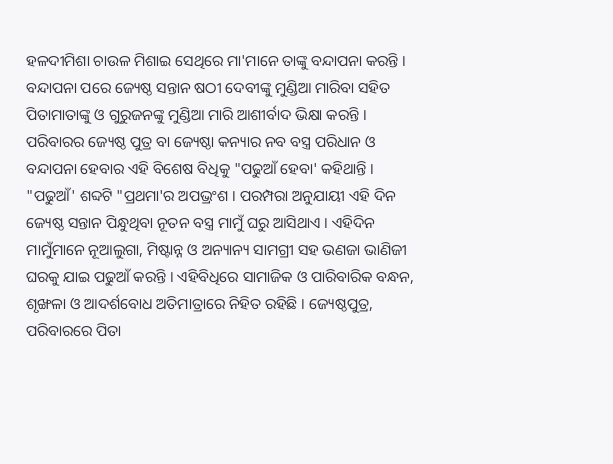ହଳଦୀମିଶା ଚାଉଳ ମିଶାଇ ସେଥିରେ ମା'ମାନେ ତାଙ୍କୁ ବନ୍ଦାପନା କରନ୍ତି । ବନ୍ଦାପନା ପରେ ଜ୍ୟେଷ୍ଠ ସନ୍ତାନ ଷଠୀ ଦେବୀଙ୍କୁ ମୁଣ୍ଡିଆ ମାରିବା ସହିତ ପିତାମାତାଙ୍କୁ ଓ ଗୁରୁଜନଙ୍କୁ ମୁଣ୍ଡିଆ ମାରି ଆଶୀର୍ବାଦ ଭିକ୍ଷା କରନ୍ତି । ପରିବାରର ଜ୍ୟେଷ୍ଠ ପୁତ୍ର ବା ଜ୍ୟେଷ୍ଠା କନ୍ୟାର ନବ ବସ୍ତ୍ର ପରିଧାନ ଓ ବନ୍ଦାପନା ହେବାର ଏହି ବିଶେଷ ବିଧିକୁ "ପଢୁଆଁ ହେବା' କହିଥାନ୍ତି । "ପଢୁଆଁ' ଶବ୍ଦଟି "ପ୍ରଥମା'ର ଅପଭ୍ରଂଶ । ପରମ୍ପରା ଅନୁଯାୟୀ ଏହି ଦିନ ଜ୍ୟେଷ୍ଠ ସନ୍ତାନ ପିନ୍ଧୁଥିବା ନୂତନ ବସ୍ତ୍ର ମାମୁଁ ଘରୁ ଆସିଥାଏ । ଏହିଦିନ ମାମୁଁମାନେ ନୂଆଲୁଗା, ମିଷ୍ଟାନ୍ନ ଓ ଅନ୍ୟାନ୍ୟ ସାମଗ୍ରୀ ସହ ଭଣଜା ଭାଣିଜୀ ଘରକୁ ଯାଇ ପଢୁଆଁ କରନ୍ତି । ଏହିବିଧିରେ ସାମାଜିକ ଓ ପାରିବାରିକ ବନ୍ଧନ, ଶୃଙ୍ଖଳା ଓ ଆଦର୍ଶବୋଧ ଅତିମାତ୍ରାରେ ନିହିତ ରହିଛି । ଜ୍ୟେଷ୍ଠପୁତ୍ର, ପରିବାରରେ ପିତା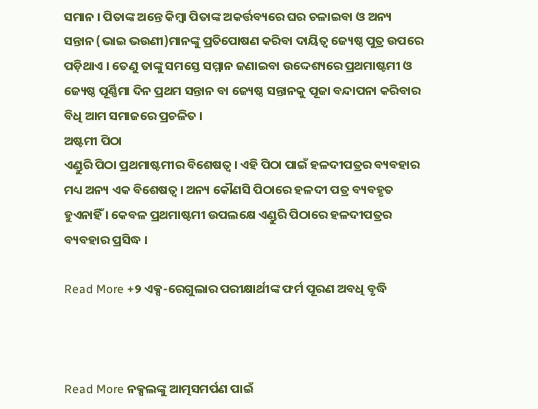ସମାନ । ପିତାଙ୍କ ଅନ୍ତେ କିମ୍ବା ପିତାଙ୍କ ଅକର୍ତ୍ତବ୍ୟରେ ଘର ଚଳାଇବା ଓ ଅନ୍ୟ ସନ୍ତାନ (ଭାଇ ଭଉଣୀ)ମାନଙ୍କୁ ପ୍ରତିପୋଷଣ କରିବା ଦାୟିତ୍ୱ ଜ୍ୟେଷ୍ଠ ପୁତ୍ର ଉପରେ ପଡ଼ିଥାଏ । ତେଣୁ ତାଙ୍କୁ ସମସ୍ତେ ସମ୍ମାନ ଜଣାଇବା ଉଦ୍ଦେଶ୍ୟରେ ପ୍ରଥମାଷ୍ଟମୀ ଓ ଜ୍ୟେଷ୍ଠ ପୂର୍ଣ୍ଣିମା ଦିନ ପ୍ରଥମ ସନ୍ତାନ ବା ଜ୍ୟେଷ୍ଠ ସନ୍ତାନକୁ ପୂଜା ବନ୍ଦାପନା କରିବାର ବିଧି ଆମ ସମାଜରେ ପ୍ରଚଳିତ ।
ଅଷ୍ଟମୀ ପିଠା
ଏଣ୍ଡୁରି ପିଠା ପ୍ରଥମାଷ୍ଟମୀର ବିଶେଷତ୍ୱ । ଏହି ପିଠା ପାଇଁ ହଳଦୀପତ୍ରର ବ୍ୟବହାର ମଧ୍ୟ ଅନ୍ୟ ଏକ ବିଶେଷତ୍ୱ । ଅନ୍ୟ କୌଣସି ପିଠାରେ ହଳଦୀ ପତ୍ର ବ୍ୟବହୃତ ହୁଏନାହିଁ । କେବଳ ପ୍ରଥମାଷ୍ଟମୀ ଉପଲକ୍ଷେ ଏଣ୍ଡୁରି ପିଠାରେ ହଳଦୀପତ୍ରର ବ୍ୟବହାର ପ୍ରସିଦ୍ଧ ।

Read More +୨ ଏକ୍ସ-ରେଗୁଲାର ପରୀକ୍ଷାର୍ଥୀଙ୍କ ଫର୍ମ ପୂରଣ ଅବଧି ବୃଦ୍ଧି



Read More ନକ୍ସଲଙ୍କୁ ଆତ୍ମସମର୍ପଣ ପାଇଁ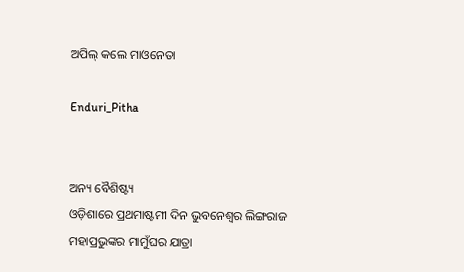ଅପିଲ୍‌ କଲେ ମାଓନେତା

Enduri_Pitha


ଅନ୍ୟ ବୈଶିଷ୍ଟ୍ୟ
ଓଡ଼ିଶାରେ ପ୍ରଥମାଷ୍ଟମୀ ଦିନ ଭୁବନେଶ୍ୱର ଲିଙ୍ଗରାଜ ମହାପ୍ରଭୁଙ୍କର ମାମୁଁଘର ଯାତ୍ରା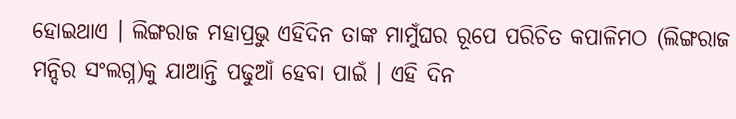ହୋଇଥାଏ । ଲିଙ୍ଗରାଜ ମହାପ୍ରଭୁ ଏହିଦିନ ତାଙ୍କ ମାମୁଁଘର ରୂପେ ପରିଚିତ କପାଳିମଠ (ଲିଙ୍ଗରାଜ ମନ୍ଦିର ସଂଲଗ୍ନ)କୁ ଯାଆନ୍ତି ପଢୁଆଁ ହେବା ପାଇଁ । ଏହି ଦିନ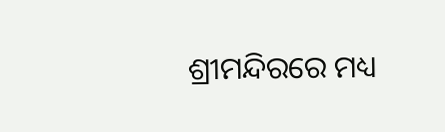ଶ୍ରୀମନ୍ଦିରରେ ମଧ୍ୟ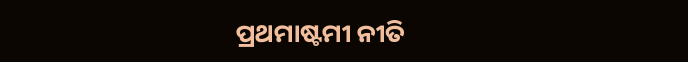ପ୍ରଥମାଷ୍ଟମୀ ନୀତି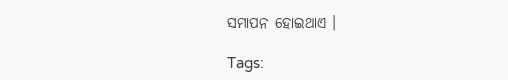ସମାପନ ହୋଇଥାଏ ।

Tags: